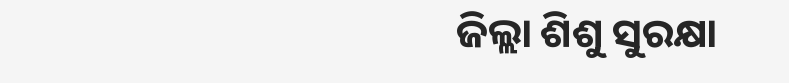ଜିଲ୍ଲା ଶିଶୁ ସୁରକ୍ଷା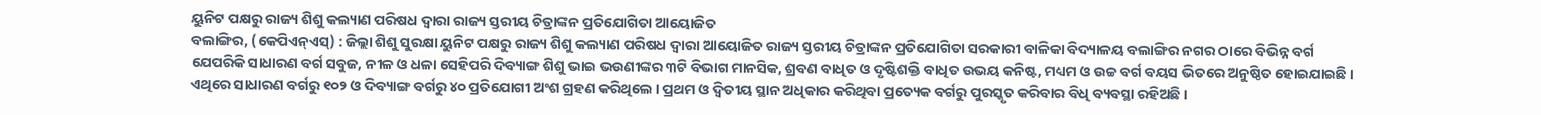ୟୁନିଟ ପକ୍ଷରୁ ରାଜ୍ୟ ଶିଶୁ କଲ୍ୟାଣ ପରିଷଧ ଦ୍ୱାରା ରାଜ୍ୟ ସ୍ତରୀୟ ଚିତ୍ରାଙ୍କନ ପ୍ରତିଯୋଗିତା ଆୟୋଜିତ
ବଲାଙ୍ଗିର, (କେପିଏନ୍ଏସ୍) : ଜିଲ୍ଲା ଶିଶୁ ସୁରକ୍ଷା ୟୁନିଟ ପକ୍ଷରୁ ରାଜ୍ୟ ଶିଶୁ କଲ୍ୟାଣ ପରିଷଧ ଦ୍ୱାରା ଆୟୋଜିତ ରାଜ୍ୟ ସ୍ତରୀୟ ଚିତ୍ରାଙ୍କନ ପ୍ରତିଯୋଗିତା ସରକାରୀ ବାଳିକା ବିଦ୍ୟାଳୟ ବଲାଙ୍ଗିର ନଗର ଠାରେ ବିଭିନ୍ନ ବର୍ଗ ଯେପରିକି ସାଧାରଣ ବର୍ଗ ସବୁଜ, ନୀଳ ଓ ଧଳା ସେହିପରି ଦିବ୍ୟାଙ୍ଗ ଶିଶୁ ଭାଇ ଭଉଣୀଙ୍କର ୩ଟି ବିଭାଗ ମାନସିକ, ଶ୍ରବଣ ବାଧିତ ଓ ଦୃଷ୍ଟିଶକ୍ତି ବାଧିତ ଉଭୟ କନିଷ୍ଟ, ମଧ୍ୟମ ଓ ଉଚ୍ଚ ବର୍ଗ ବୟସ ଭିତରେ ଅନୁଷ୍ଠିତ ହୋଇଯାଇଛି । ଏଥିରେ ସାଧାରଣ ବର୍ଗରୁ ୧୦୨ ଓ ଦିବ୍ୟାଙ୍ଗ ବର୍ଗରୁ ୪୦ ପ୍ରତିଯୋଗୀ ଅଂଶ ଗ୍ରହଣ କରିଥିଲେ । ପ୍ରଥମ ଓ ଦ୍ୱିତୀୟ ସ୍ଥାନ ଅଧିକାର କରିଥିବା ପ୍ରତ୍ୟେକ ବର୍ଗରୁ ପୁରସ୍କୃତ କରିବାର ବିଧି ବ୍ୟବସ୍ଥା ରହିଅଛି ।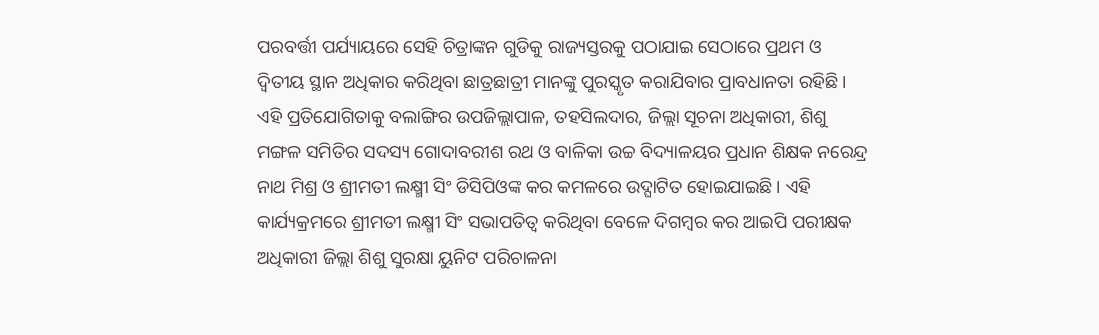ପରବର୍ତ୍ତୀ ପର୍ଯ୍ୟାୟରେ ସେହି ଚିତ୍ରାଙ୍କନ ଗୁଡିକୁ ରାଜ୍ୟସ୍ତରକୁ ପଠାଯାଇ ସେଠାରେ ପ୍ରଥମ ଓ ଦ୍ୱିତୀୟ ସ୍ଥାନ ଅଧିକାର କରିଥିବା ଛାତ୍ରଛାତ୍ରୀ ମାନଙ୍କୁ ପୁରସ୍କୃତ କରାଯିବାର ପ୍ରାବଧାନତା ରହିଛି । ଏହି ପ୍ରତିଯୋଗିତାକୁ ବଲାଙ୍ଗିର ଉପଜିଲ୍ଲାପାଳ, ତହସିଲଦାର, ଜିଲ୍ଲା ସୂଚନା ଅଧିକାରୀ, ଶିଶୁ ମଙ୍ଗଳ ସମିତିର ସଦସ୍ୟ ଗୋଦାବରୀଶ ରଥ ଓ ବାଳିକା ଉଚ୍ଚ ବିଦ୍ୟାଳୟର ପ୍ରଧାନ ଶିକ୍ଷକ ନରେନ୍ଦ୍ର ନାଥ ମିଶ୍ର ଓ ଶ୍ରୀମତୀ ଲକ୍ଷ୍ମୀ ସିଂ ଡିସିପିଓଙ୍କ କର କମଳରେ ଉଦ୍ଘାଟିତ ହୋଇଯାଇଛି । ଏହି କାର୍ଯ୍ୟକ୍ରମରେ ଶ୍ରୀମତୀ ଲକ୍ଷ୍ମୀ ସିଂ ସଭାପତିତ୍ୱ କରିଥିବା ବେଳେ ଦିଗମ୍ବର କର ଆଇପି ପରୀକ୍ଷକ ଅଧିକାରୀ ଜିଲ୍ଲା ଶିଶୁ ସୁରକ୍ଷା ୟୁନିଟ ପରିଚାଳନା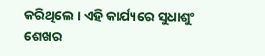କରିଥିଲେ । ଏହି କାର୍ଯ୍ୟରେ ସୁଧାଶୁଂ ଶେଖର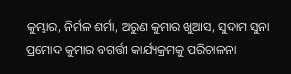କୁମ୍ଭାର, ନିର୍ମଳ ଶର୍ମା, ଅରୁଣ କୁମାର ଖୁଆସ, ସୁଦାମ ସୁନା ପ୍ରମୋଦ କୁମାର ବଗର୍ତ୍ତୀ କାର୍ଯ୍ୟକ୍ରମକୁ ପରିଚାଳନା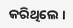କରିଥିଲେ ।